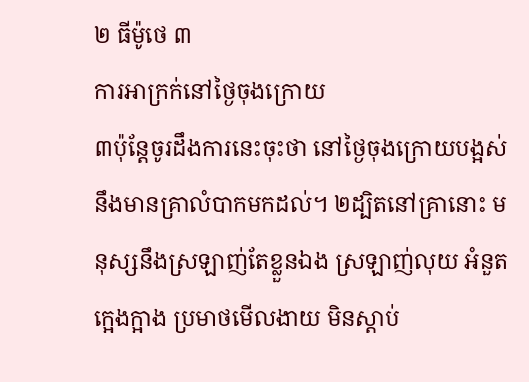២ ធីម៉ូថេ ៣
ការអាក្រក់នៅថ្ងៃចុងក្រោយ
៣ប៉ុន្ដែចូរដឹងការនេះចុះថា នៅថ្ងៃចុងក្រោយបង្អស់ នឹងមានគ្រាលំបាកមកដល់។ ២ដ្បិតនៅគ្រានោះ មនុស្សនឹងស្រឡាញ់តែខ្លួនឯង ស្រឡាញ់លុយ អំនួត ក្អេងក្អាង ប្រមាថមើលងាយ មិនស្តាប់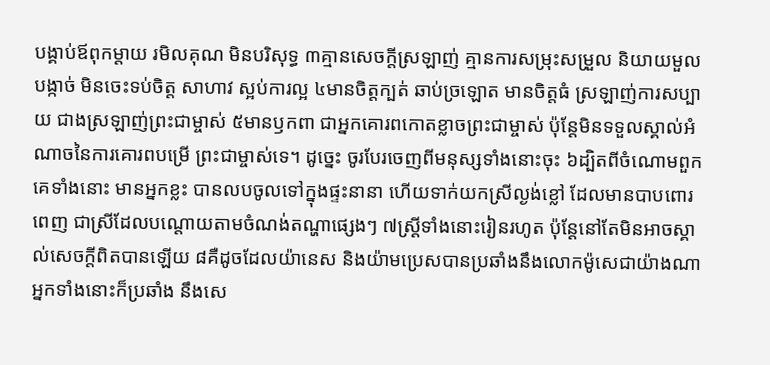បង្គាប់ឪពុកម្តាយ រមិលគុណ មិនបរិសុទ្ធ ៣គ្មានសេចក្ដីស្រឡាញ់ គ្មានការសម្រុះសម្រួល និយាយមួលបង្កាច់ មិនចេះទប់ចិត្ត សាហាវ ស្អប់ការល្អ ៤មានចិត្តក្បត់ ឆាប់ច្រឡោត មានចិត្តធំ ស្រឡាញ់ការសប្បាយ ជាងស្រឡាញ់ព្រះជាម្ចាស់ ៥មានឫកពា ជាអ្នកគោរពកោតខ្លាចព្រះជាម្ចាស់ ប៉ុន្ដែមិនទទួលស្គាល់អំណាចនៃការគោរពបម្រើ ព្រះជាម្ចាស់ទេ។ ដូច្នេះ ចូរបែរចេញពីមនុស្សទាំងនោះចុះ ៦ដ្បិតពីចំណោមពួកគេទាំងនោះ មានអ្នកខ្លះ បានលបចូលទៅក្នុងផ្ទះនានា ហើយទាក់យកស្រីល្ងង់ខ្លៅ ដែលមានបាបពោរពេញ ជាស្រីដែលបណ្តោយតាមចំណង់តណ្ហាផ្សេងៗ ៧ស្រ្ដីទាំងនោះរៀនរហូត ប៉ុន្ដែនៅតែមិនអាចស្គាល់សេចក្ដីពិតបានឡើយ ៨គឺដូចដែលយ៉ានេស និងយ៉ាមប្រេសបានប្រឆាំងនឹងលោកម៉ូសេជាយ៉ាងណា អ្នកទាំងនោះក៏ប្រឆាំង នឹងសេ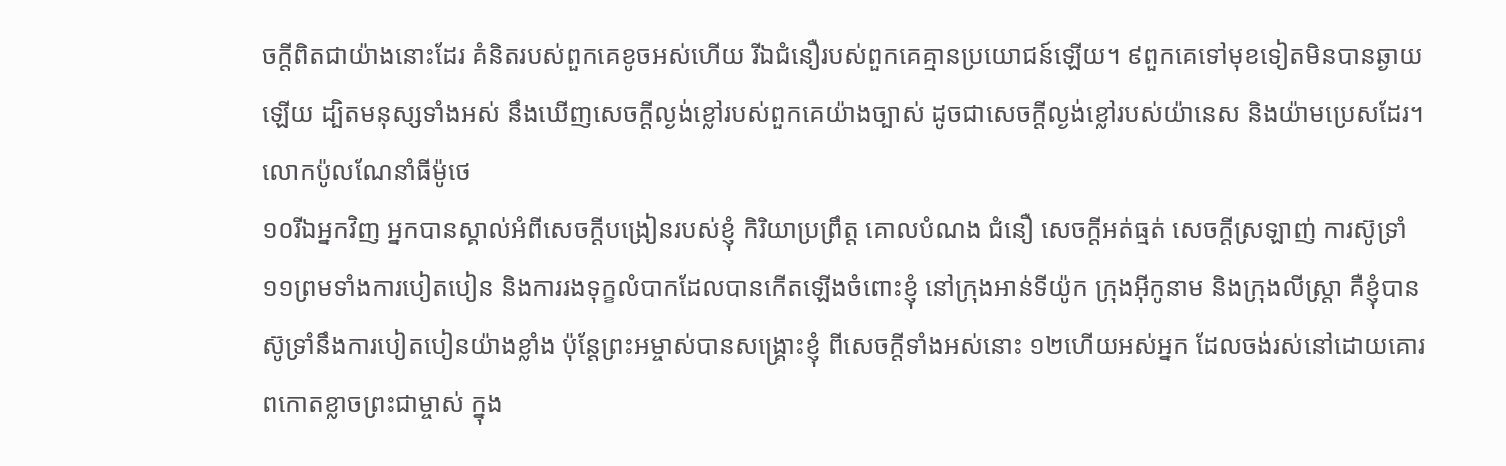ចក្ដីពិតជាយ៉ាងនោះដែរ គំនិតរបស់ពួកគេខូចអស់ហើយ រីឯជំនឿរបស់ពួកគេគ្មានប្រយោជន៍ឡើយ។ ៩ពួកគេទៅមុខទៀតមិនបានឆ្ងាយឡើយ ដ្បិតមនុស្សទាំងអស់ នឹងឃើញសេចក្ដីល្ងង់ខ្លៅរបស់ពួកគេយ៉ាងច្បាស់ ដូចជាសេចក្ដីល្ងង់ខ្លៅរបស់យ៉ានេស និងយ៉ាមប្រេសដែរ។
លោកប៉ូលណែនាំធីម៉ូថេ
១០រីឯអ្នកវិញ អ្នកបានស្គាល់អំពីសេចក្ដីបង្រៀនរបស់ខ្ញុំ កិរិយាប្រព្រឹត្ដ គោលបំណង ជំនឿ សេចក្ដីអត់ធ្មត់ សេចក្ដីស្រឡាញ់ ការស៊ូទ្រាំ ១១ព្រមទាំងការបៀតបៀន និងការរងទុក្ខលំបាកដែលបានកើតឡើងចំពោះខ្ញុំ នៅក្រុងឤន់ទីយ៉ូក ក្រុងអ៊ីកូនាម និងក្រុងលីស្រ្តា គឺខ្ញុំបានស៊ូទ្រាំនឹងការបៀតបៀនយ៉ាងខ្លាំង ប៉ុន្ដែព្រះអម្ចាស់បានសង្គ្រោះខ្ញុំ ពីសេចក្តីទាំងអស់នោះ ១២ហើយអស់អ្នក ដែលចង់រស់នៅដោយគោរពកោតខ្លាចព្រះជាម្ចាស់ ក្នុង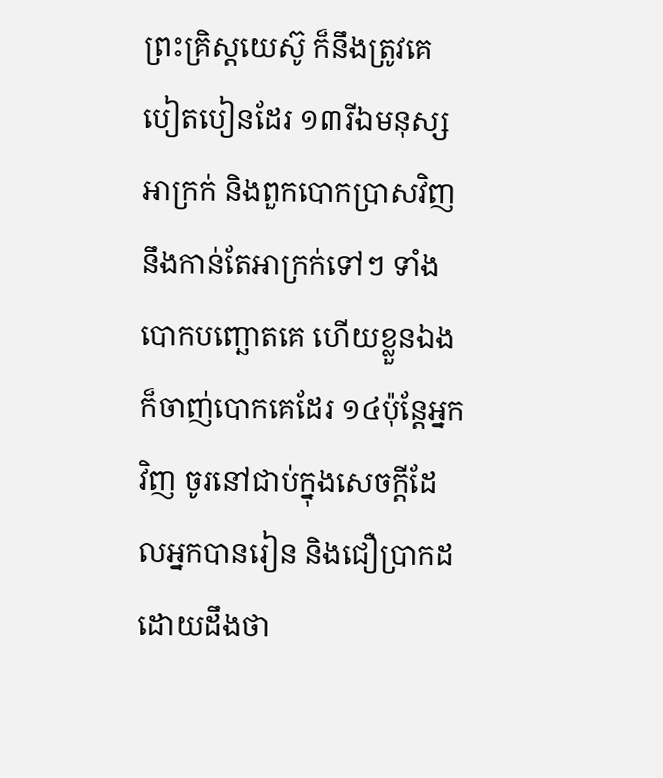ព្រះគ្រិស្ដយេស៊ូ ក៏នឹងត្រូវគេបៀតបៀនដែរ ១៣រីឯមនុស្សអាក្រក់ និងពួកបោកប្រាសវិញ នឹងកាន់តែអាក្រក់ទៅៗ ទាំងបោកបញ្ឆោតគេ ហើយខ្លួនឯងក៏ចាញ់បោកគេដែរ ១៤ប៉ុន្តែអ្នកវិញ ចូរនៅជាប់ក្នុងសេចក្ដីដែលអ្នកបានរៀន និងជឿប្រាកដ ដោយដឹងថា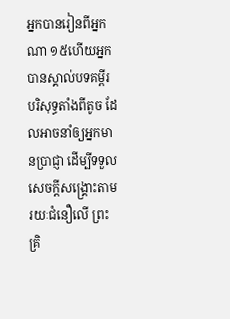អ្នកបានរៀនពីអ្នកណា ១៥ហើយអ្នកបានស្គាល់បទគម្ពីរបរិសុទ្ធតាំងពីតូច ដែលអាចនាំឲ្យអ្នកមានប្រាជ្ញា ដើម្បីទទួលសេចក្ដីសង្គ្រោះតាមរយៈជំនឿលើ ព្រះគ្រិ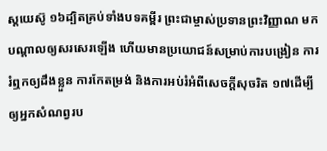ស្ដយេស៊ូ ១៦ដ្បិតគ្រប់ទាំងបទគម្ពីរ ព្រះជាម្ចាស់ប្រទានព្រះវិញ្ញាណ មកបណ្ដាលឲ្យសរសេរឡើង ហើយមានប្រយោជន៍សម្រាប់ការបង្រៀន ការរំឮកឲ្យដឹងខ្លួន ការកែតម្រង់ និងការអប់រំអំពីសេចក្ដីសុចរិត ១៧ដើម្បីឲ្យអ្នកសំណព្វរប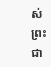ស់ព្រះជា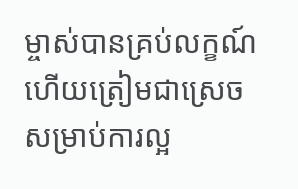ម្ចាស់បានគ្រប់លក្ខណ៍ ហើយត្រៀមជាស្រេចសម្រាប់ការល្អ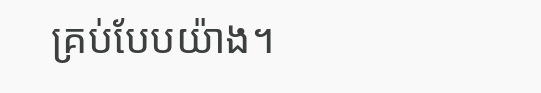គ្រប់បែបយ៉ាង។